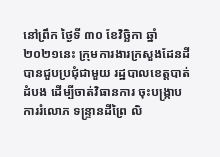នៅព្រឹក ថ្ងៃទី ៣០ ខែវិច្ឆិកា ឆ្នាំ២០២១នេះ ក្រុមការងារក្រសួងដែនដី បានជួបប្រជុំជាមួយ រដ្ឋបាលខេត្តបាត់ដំបង ដេីម្បីចាត់វិធានការ ចុះបង្ក្រាបការរំលោភ ទន្ទ្រានដីព្រៃ លិ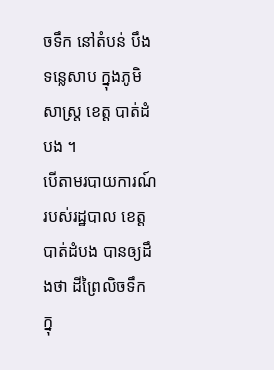ចទឹក នៅតំបន់ បឹងទន្លេសាប ក្នុងភូមិសាស្ត្រ ខេត្ត បាត់ដំបង ។
បេីតាមរបាយការណ៍របស់រដ្ឋបាល ខេត្ត បាត់ដំបង បានឲ្យដឹងថា ដីព្រៃលិចទឹក ក្នុ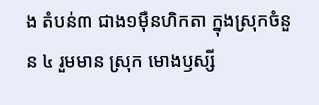ង តំបន់៣ ជាង១ម៉ឺនហិកតា ក្នុងស្រុកចំនួន ៤ រួមមាន ស្រុក មោងឫស្សី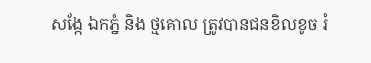សង្កែ ឯកភ្នំ និង ថ្មគោល ត្រូវបានជនខិលខូច រំ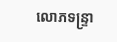លោភទន្ទ្រា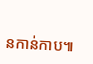នកាន់កាប៕